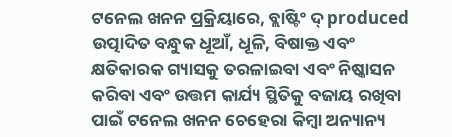ଟନେଲ ଖନନ ପ୍ରକ୍ରିୟାରେ, ବ୍ଲାଷ୍ଟିଂ ଦ୍ produced ଉତ୍ପାଦିତ ବନ୍ଧୁକ ଧୂଆଁ, ଧୂଳି, ବିଷାକ୍ତ ଏବଂ କ୍ଷତିକାରକ ଗ୍ୟାସକୁ ତରଳାଇବା ଏବଂ ନିଷ୍କାସନ କରିବା ଏବଂ ଉତ୍ତମ କାର୍ଯ୍ୟ ସ୍ଥିତିକୁ ବଜାୟ ରଖିବା ପାଇଁ ଟନେଲ ଖନନ ଚେହେରା କିମ୍ବା ଅନ୍ୟାନ୍ୟ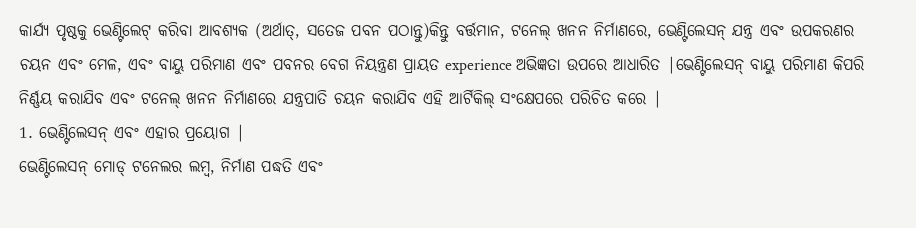କାର୍ଯ୍ୟ ପୃଷ୍ଠକୁ ଭେଣ୍ଟିଲେଟ୍ କରିବା ଆବଶ୍ୟକ (ଅର୍ଥାତ୍, ସତେଜ ପବନ ପଠାନ୍ତୁ)କିନ୍ତୁ ବର୍ତ୍ତମାନ, ଟନେଲ୍ ଖନନ ନିର୍ମାଣରେ, ଭେଣ୍ଟିଲେସନ୍ ଯନ୍ତ୍ର ଏବଂ ଉପକରଣର ଚୟନ ଏବଂ ମେଳ, ଏବଂ ବାୟୁ ପରିମାଣ ଏବଂ ପବନର ବେଗ ନିୟନ୍ତ୍ରଣ ପ୍ରାୟତ experience ଅଭିଜ୍ଞତା ଉପରେ ଆଧାରିତ |ଭେଣ୍ଟିଲେସନ୍ ବାୟୁ ପରିମାଣ କିପରି ନିର୍ଣ୍ଣୟ କରାଯିବ ଏବଂ ଟନେଲ୍ ଖନନ ନିର୍ମାଣରେ ଯନ୍ତ୍ରପାତି ଚୟନ କରାଯିବ ଏହି ଆର୍ଟିକିଲ୍ ସଂକ୍ଷେପରେ ପରିଚିତ କରେ |
1. ଭେଣ୍ଟିଲେସନ୍ ଏବଂ ଏହାର ପ୍ରୟୋଗ |
ଭେଣ୍ଟିଲେସନ୍ ମୋଡ୍ ଟନେଲର ଲମ୍ବ, ନିର୍ମାଣ ପଦ୍ଧତି ଏବଂ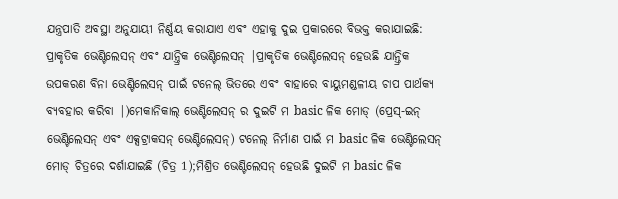ଯନ୍ତ୍ରପାତି ଅବସ୍ଥା ଅନୁଯାୟୀ ନିର୍ଣ୍ଣୟ କରାଯାଏ ଏବଂ ଏହାକୁ ଦୁଇ ପ୍ରକାରରେ ବିଭକ୍ତ କରାଯାଇଛି: ପ୍ରାକୃତିକ ଭେଣ୍ଟିଲେସନ୍ ଏବଂ ଯାନ୍ତ୍ରିକ ଭେଣ୍ଟିଲେସନ୍ |ପ୍ରାକୃତିକ ଭେଣ୍ଟିଲେସନ୍ ହେଉଛି ଯାନ୍ତ୍ରିକ ଉପକରଣ ବିନା ଭେଣ୍ଟିଲେସନ୍ ପାଇଁ ଟନେଲ୍ ଭିତରେ ଏବଂ ବାହାରେ ବାୟୁମଣ୍ଡଳୀୟ ଚାପ ପାର୍ଥକ୍ୟ ବ୍ୟବହାର କରିବା |)ମେକାନିକାଲ୍ ଭେଣ୍ଟିଲେସନ୍ ର ଦୁଇଟି ମ basic ଳିକ ମୋଡ୍ (ପ୍ରେସ୍-ଇନ୍ ଭେଣ୍ଟିଲେସନ୍ ଏବଂ ଏକ୍ସଟ୍ରାକସନ୍ ଭେଣ୍ଟିଲେସନ୍) ଟନେଲ୍ ନିର୍ମାଣ ପାଇଁ ମ basic ଳିକ ଭେଣ୍ଟିଲେସନ୍ ମୋଡ୍ ଚିତ୍ରରେ ଦର୍ଶାଯାଇଛି (ଚିତ୍ର 1);ମିଶ୍ରିତ ଭେଣ୍ଟିଲେସନ୍ ହେଉଛି ଦୁଇଟି ମ basic ଳିକ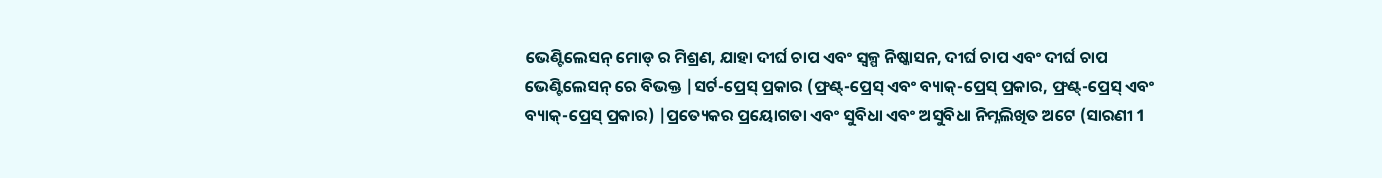ଭେଣ୍ଟିଲେସନ୍ ମୋଡ୍ ର ମିଶ୍ରଣ, ଯାହା ଦୀର୍ଘ ଚାପ ଏବଂ ସ୍ୱଳ୍ପ ନିଷ୍କାସନ, ଦୀର୍ଘ ଚାପ ଏବଂ ଦୀର୍ଘ ଚାପ ଭେଣ୍ଟିଲେସନ୍ ରେ ବିଭକ୍ତ |ସର୍ଟ-ପ୍ରେସ୍ ପ୍ରକାର (ଫ୍ରଣ୍ଟ୍-ପ୍ରେସ୍ ଏବଂ ବ୍ୟାକ୍-ପ୍ରେସ୍ ପ୍ରକାର, ଫ୍ରଣ୍ଟ୍-ପ୍ରେସ୍ ଏବଂ ବ୍ୟାକ୍-ପ୍ରେସ୍ ପ୍ରକାର) |ପ୍ରତ୍ୟେକର ପ୍ରୟୋଗତା ଏବଂ ସୁବିଧା ଏବଂ ଅସୁବିଧା ନିମ୍ନଲିଖିତ ଅଟେ (ସାରଣୀ 1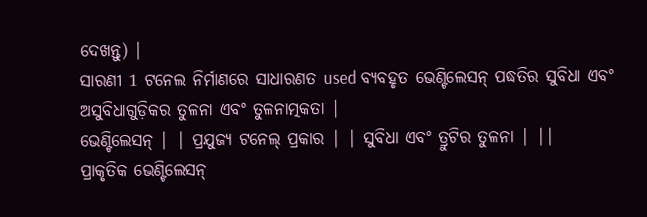ଦେଖନ୍ତୁ) |
ସାରଣୀ 1 ଟନେଲ ନିର୍ମାଣରେ ସାଧାରଣତ used ବ୍ୟବହୃତ ଭେଣ୍ଟିଲେସନ୍ ପଦ୍ଧତିର ସୁବିଧା ଏବଂ ଅସୁବିଧାଗୁଡ଼ିକର ତୁଳନା ଏବଂ ତୁଳନାତ୍ମକତା |
ଭେଣ୍ଟିଲେସନ୍ | | ପ୍ରଯୁଜ୍ୟ ଟନେଲ୍ ପ୍ରକାର | | ସୁବିଧା ଏବଂ ତ୍ରୁଟିର ତୁଳନା | ||
ପ୍ରାକୃତିକ ଭେଣ୍ଟିଲେସନ୍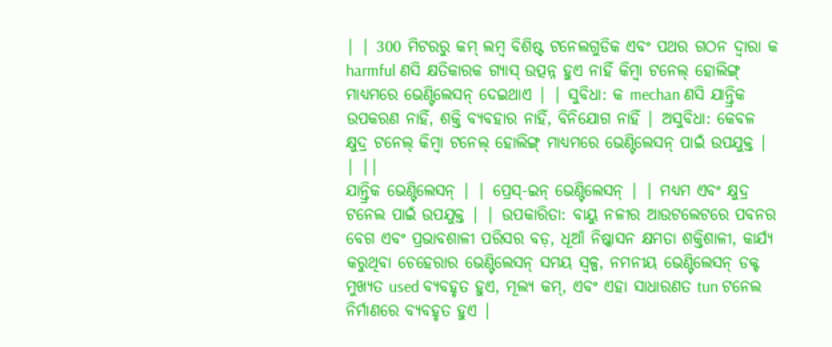| | 300 ମିଟରରୁ କମ୍ ଲମ୍ବ ବିଶିଷ୍ଟ ଟନେଲଗୁଡିକ ଏବଂ ପଥର ଗଠନ ଦ୍ୱାରା କ harmful ଣସି କ୍ଷତିକାରକ ଗ୍ୟାସ୍ ଉତ୍ପନ୍ନ ହୁଏ ନାହିଁ କିମ୍ବା ଟନେଲ୍ ହୋଲିଙ୍ଗ୍ ମାଧ୍ୟମରେ ଭେଣ୍ଟିଲେସନ୍ ଦେଇଥାଏ | | ସୁବିଧା: କ mechan ଣସି ଯାନ୍ତ୍ରିକ ଉପକରଣ ନାହିଁ, ଶକ୍ତି ବ୍ୟବହାର ନାହିଁ, ବିନିଯୋଗ ନାହିଁ | ଅସୁବିଧା: କେବଳ କ୍ଷୁଦ୍ର ଟନେଲ୍ କିମ୍ବା ଟନେଲ୍ ହୋଲିଙ୍ଗ୍ ମାଧ୍ୟମରେ ଭେଣ୍ଟିଲେସନ୍ ପାଇଁ ଉପଯୁକ୍ତ | | ||
ଯାନ୍ତ୍ରିକ ଭେଣ୍ଟିଲେସନ୍ | | ପ୍ରେସ୍-ଇନ୍ ଭେଣ୍ଟିଲେସନ୍ | | ମଧ୍ୟମ ଏବଂ କ୍ଷୁଦ୍ର ଟନେଲ ପାଇଁ ଉପଯୁକ୍ତ | | ଉପକାରିତା: ବାୟୁ ନଳୀର ଆଉଟଲେଟରେ ପବନର ବେଗ ଏବଂ ପ୍ରଭାବଶାଳୀ ପରିସର ବଡ଼, ଧୂଆଁ ନିଷ୍କାସନ କ୍ଷମତା ଶକ୍ତିଶାଳୀ, କାର୍ଯ୍ୟ କରୁଥିବା ଚେହେରାର ଭେଣ୍ଟିଲେସନ୍ ସମୟ ସ୍ୱଳ୍ପ, ନମନୀୟ ଭେଣ୍ଟିଲେସନ୍ ଡକ୍ଟ ମୁଖ୍ୟତ used ବ୍ୟବହୃତ ହୁଏ, ମୂଲ୍ୟ କମ୍, ଏବଂ ଏହା ସାଧାରଣତ tun ଟନେଲ ନିର୍ମାଣରେ ବ୍ୟବହୃତ ହୁଏ |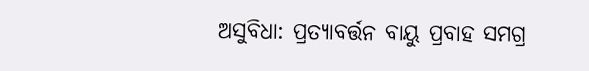ଅସୁବିଧା: ପ୍ରତ୍ୟାବର୍ତ୍ତନ ବାୟୁ ପ୍ରବାହ ସମଗ୍ର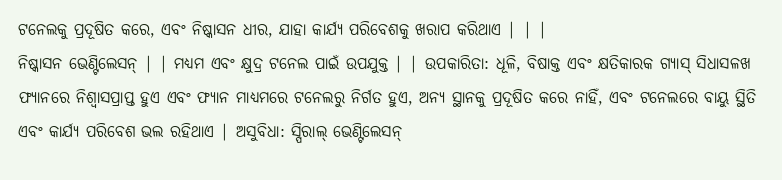ଟନେଲକୁ ପ୍ରଦୂଷିତ କରେ, ଏବଂ ନିଷ୍କାସନ ଧୀର, ଯାହା କାର୍ଯ୍ୟ ପରିବେଶକୁ ଖରାପ କରିଥାଏ | | |
ନିଷ୍କାସନ ଭେଣ୍ଟିଲେସନ୍ | | ମଧ୍ୟମ ଏବଂ କ୍ଷୁଦ୍ର ଟନେଲ ପାଇଁ ଉପଯୁକ୍ତ | | ଉପକାରିତା: ଧୂଳି, ବିଷାକ୍ତ ଏବଂ କ୍ଷତିକାରକ ଗ୍ୟାସ୍ ସିଧାସଳଖ ଫ୍ୟାନରେ ନିଶ୍ୱାସପ୍ରାପ୍ତ ହୁଏ ଏବଂ ଫ୍ୟାନ ମାଧ୍ୟମରେ ଟନେଲରୁ ନିର୍ଗତ ହୁଏ, ଅନ୍ୟ ସ୍ଥାନକୁ ପ୍ରଦୂଷିତ କରେ ନାହିଁ, ଏବଂ ଟନେଲରେ ବାୟୁ ସ୍ଥିତି ଏବଂ କାର୍ଯ୍ୟ ପରିବେଶ ଭଲ ରହିଥାଏ | ଅସୁବିଧା: ସ୍ପିରାଲ୍ ଭେଣ୍ଟିଲେସନ୍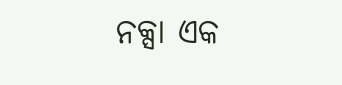ନକ୍ସା ଏକ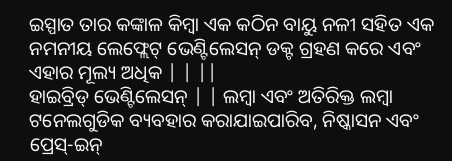ଇସ୍ପାତ ତାର କଙ୍କାଳ କିମ୍ବା ଏକ କଠିନ ବାୟୁ ନଳୀ ସହିତ ଏକ ନମନୀୟ ଲେଫ୍ଲେଟ୍ ଭେଣ୍ଟିଲେସନ୍ ଡକ୍ଟ ଗ୍ରହଣ କରେ ଏବଂ ଏହାର ମୂଲ୍ୟ ଅଧିକ | | ||
ହାଇବ୍ରିଡ୍ ଭେଣ୍ଟିଲେସନ୍ | | ଲମ୍ବା ଏବଂ ଅତିରିକ୍ତ ଲମ୍ବା ଟନେଲଗୁଡିକ ବ୍ୟବହାର କରାଯାଇପାରିବ, ନିଷ୍କାସନ ଏବଂ ପ୍ରେସ୍-ଇନ୍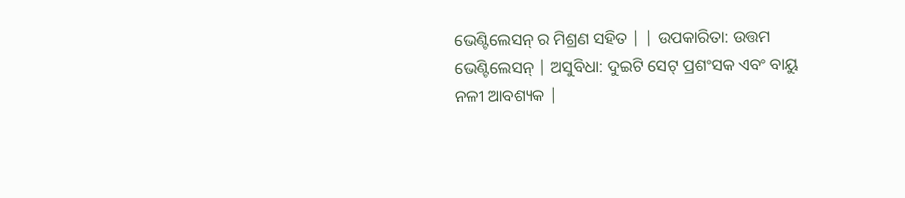ଭେଣ୍ଟିଲେସନ୍ ର ମିଶ୍ରଣ ସହିତ | | ଉପକାରିତା: ଉତ୍ତମ ଭେଣ୍ଟିଲେସନ୍ | ଅସୁବିଧା: ଦୁଇଟି ସେଟ୍ ପ୍ରଶଂସକ ଏବଂ ବାୟୁ ନଳୀ ଆବଶ୍ୟକ |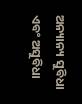ଅନ୍ୟାନ୍ୟ ସୁବିଧା ଏବଂ ଅସୁବିଧା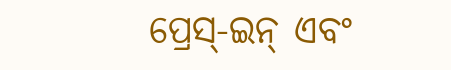ପ୍ରେସ୍-ଇନ୍ ଏବଂ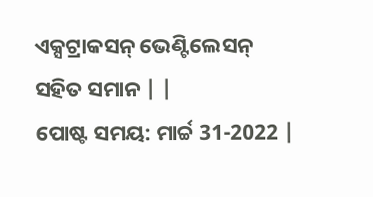ଏକ୍ସଟ୍ରାକସନ୍ ଭେଣ୍ଟିଲେସନ୍ ସହିତ ସମାନ | |
ପୋଷ୍ଟ ସମୟ: ମାର୍ଚ୍ଚ 31-2022 |